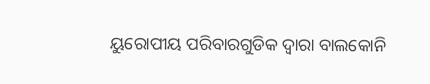ୟୁରୋପୀୟ ପରିବାରଗୁଡିକ ଦ୍ୱାରା ବାଲକୋନି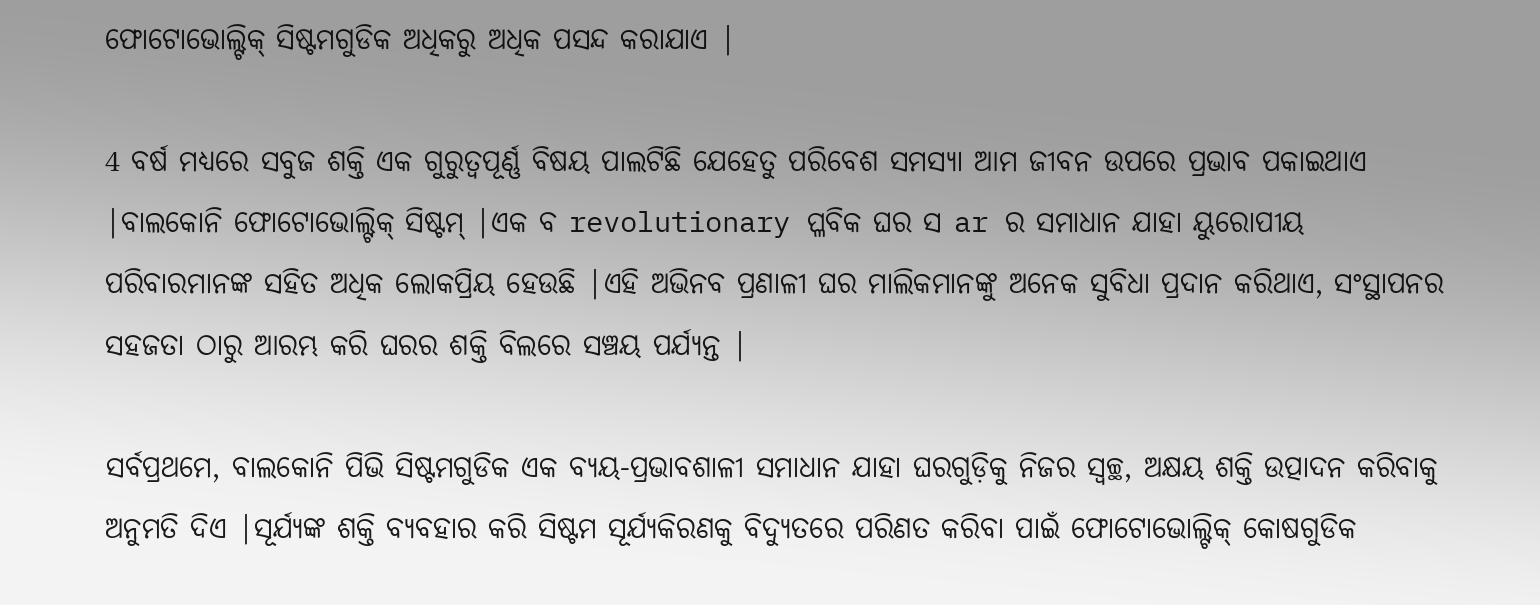ଫୋଟୋଭୋଲ୍ଟିକ୍ ସିଷ୍ଟମଗୁଡିକ ଅଧିକରୁ ଅଧିକ ପସନ୍ଦ କରାଯାଏ |

4 ବର୍ଷ ମଧ୍ୟରେ ସବୁଜ ଶକ୍ତି ଏକ ଗୁରୁତ୍ୱପୂର୍ଣ୍ଣ ବିଷୟ ପାଲଟିଛି ଯେହେତୁ ପରିବେଶ ସମସ୍ୟା ଆମ ଜୀବନ ଉପରେ ପ୍ରଭାବ ପକାଇଥାଏ |ବାଲକୋନି ଫୋଟୋଭୋଲ୍ଟିକ୍ ସିଷ୍ଟମ୍ |ଏକ ବ revolutionary ପ୍ଳବିକ ଘର ସ ar ର ସମାଧାନ ଯାହା ୟୁରୋପୀୟ ପରିବାରମାନଙ୍କ ସହିତ ଅଧିକ ଲୋକପ୍ରିୟ ହେଉଛି |ଏହି ଅଭିନବ ପ୍ରଣାଳୀ ଘର ମାଲିକମାନଙ୍କୁ ଅନେକ ସୁବିଧା ପ୍ରଦାନ କରିଥାଏ, ସଂସ୍ଥାପନର ସହଜତା ଠାରୁ ଆରମ୍ଭ କରି ଘରର ଶକ୍ତି ବିଲରେ ସଞ୍ଚୟ ପର୍ଯ୍ୟନ୍ତ |

ସର୍ବପ୍ରଥମେ, ବାଲକୋନି ପିଭି ସିଷ୍ଟମଗୁଡିକ ଏକ ବ୍ୟୟ-ପ୍ରଭାବଶାଳୀ ସମାଧାନ ଯାହା ଘରଗୁଡ଼ିକୁ ନିଜର ସ୍ୱଚ୍ଛ, ଅକ୍ଷୟ ଶକ୍ତି ଉତ୍ପାଦନ କରିବାକୁ ଅନୁମତି ଦିଏ |ସୂର୍ଯ୍ୟଙ୍କ ଶକ୍ତି ବ୍ୟବହାର କରି ସିଷ୍ଟମ ସୂର୍ଯ୍ୟକିରଣକୁ ବିଦ୍ୟୁତରେ ପରିଣତ କରିବା ପାଇଁ ଫୋଟୋଭୋଲ୍ଟିକ୍ କୋଷଗୁଡିକ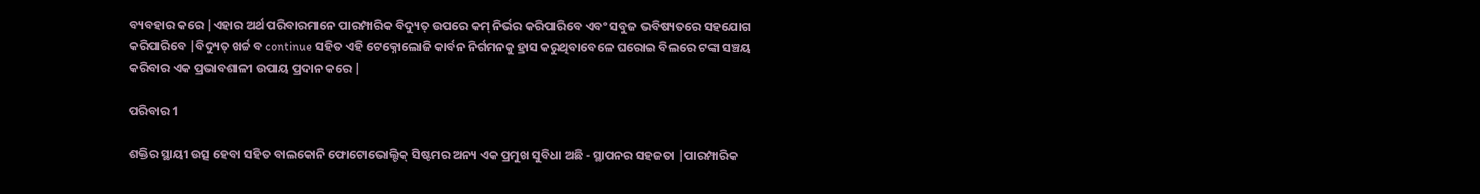ବ୍ୟବହାର କରେ |ଏହାର ଅର୍ଥ ପରିବାରମାନେ ପାରମ୍ପାରିକ ବିଦ୍ୟୁତ୍ ଉପରେ କମ୍ ନିର୍ଭର କରିପାରିବେ ଏବଂ ସବୁଜ ଭବିଷ୍ୟତରେ ସହଯୋଗ କରିପାରିବେ |ବିଦ୍ୟୁତ୍ ଖର୍ଚ୍ଚ ବ continue ସହିତ ଏହି ଟେକ୍ନୋଲୋଜି କାର୍ବନ ନିର୍ଗମନକୁ ହ୍ରାସ କରୁଥିବାବେଳେ ଘରୋଇ ବିଲରେ ଟଙ୍କା ସଞ୍ଚୟ କରିବାର ଏକ ପ୍ରଭାବଶାଳୀ ଉପାୟ ପ୍ରଦାନ କରେ |

ପରିବାର 1

ଶକ୍ତିର ସ୍ଥାୟୀ ଉତ୍ସ ହେବା ସହିତ ବାଲକୋନି ଫୋଟୋଭୋଲ୍ଟିକ୍ ସିଷ୍ଟମର ଅନ୍ୟ ଏକ ପ୍ରମୁଖ ସୁବିଧା ଅଛି - ସ୍ଥାପନର ସହଜତା |ପାରମ୍ପାରିକ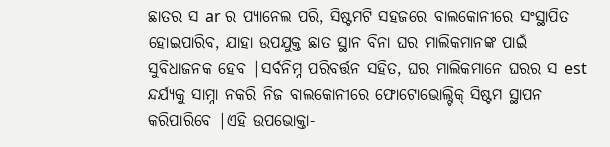ଛାତର ସ ar ର ପ୍ୟାନେଲ ପରି, ସିଷ୍ଟମଟି ସହଜରେ ବାଲକୋନୀରେ ସଂସ୍ଥାପିତ ହୋଇପାରିବ, ଯାହା ଉପଯୁକ୍ତ ଛାତ ସ୍ଥାନ ବିନା ଘର ମାଲିକମାନଙ୍କ ପାଇଁ ସୁବିଧାଜନକ ହେବ |ସର୍ବନିମ୍ନ ପରିବର୍ତ୍ତନ ସହିତ, ଘର ମାଲିକମାନେ ଘରର ସ est ନ୍ଦର୍ଯ୍ୟକୁ ସାମ୍ନା ନକରି ନିଜ ବାଲକୋନୀରେ ଫୋଟୋଭୋଲ୍ଟିକ୍ ସିଷ୍ଟମ ସ୍ଥାପନ କରିପାରିବେ |ଏହି ଉପଭୋକ୍ତା-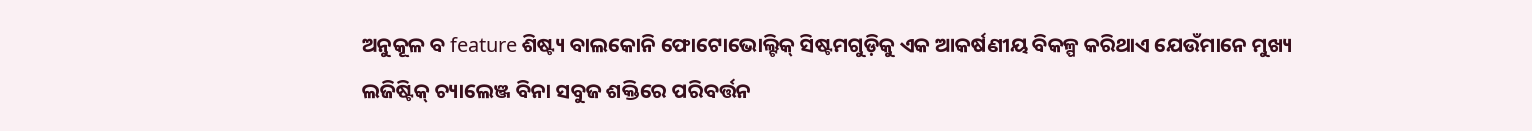ଅନୁକୂଳ ବ feature ଶିଷ୍ଟ୍ୟ ବାଲକୋନି ଫୋଟୋଭୋଲ୍ଟିକ୍ ସିଷ୍ଟମଗୁଡ଼ିକୁ ଏକ ଆକର୍ଷଣୀୟ ବିକଳ୍ପ କରିଥାଏ ଯେଉଁମାନେ ମୁଖ୍ୟ ଲଜିଷ୍ଟିକ୍ ଚ୍ୟାଲେଞ୍ଜ ବିନା ସବୁଜ ଶକ୍ତିରେ ପରିବର୍ତ୍ତନ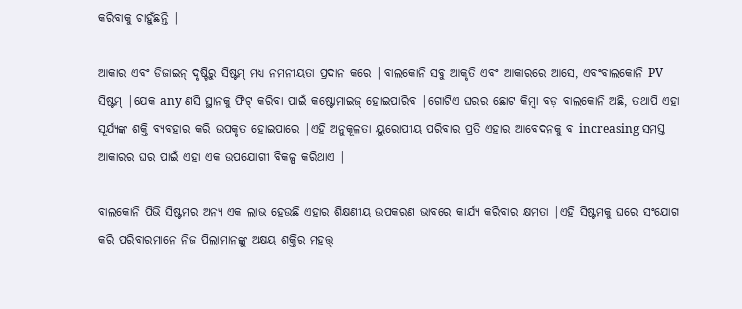କରିବାକୁ ଚାହୁଁଛନ୍ତି |

ଆକାର ଏବଂ ଡିଜାଇନ୍ ଦୃଷ୍ଟିରୁ ସିଷ୍ଟମ୍ ମଧ୍ୟ ନମନୀୟତା ପ୍ରଦାନ କରେ |ବାଲକୋନି ସବୁ ଆକୃତି ଏବଂ ଆକାରରେ ଆସେ, ଏବଂବାଲକୋନି PV ସିଷ୍ଟମ୍ |ଯେକ any ଣସି ସ୍ଥାନକୁ ଫିଟ୍ କରିବା ପାଇଁ କଷ୍ଟୋମାଇଜ୍ ହୋଇପାରିବ |ଗୋଟିଏ ଘରର ଛୋଟ କିମ୍ବା ବଡ଼ ବାଲକୋନି ଅଛି, ତଥାପି ଏହା ସୂର୍ଯ୍ୟଙ୍କ ଶକ୍ତି ବ୍ୟବହାର କରି ଉପକୃତ ହୋଇପାରେ |ଏହି ଅନୁକୂଳତା ୟୁରୋପୀୟ ପରିବାର ପ୍ରତି ଏହାର ଆବେଦନକୁ ବ increasing ସମସ୍ତ ଆକାରର ଘର ପାଇଁ ଏହା ଏକ ଉପଯୋଗୀ ବିକଳ୍ପ କରିଥାଏ |

ବାଲକୋନି ପିଭି ସିଷ୍ଟମର ଅନ୍ୟ ଏକ ଲାଭ ହେଉଛି ଏହାର ଶିକ୍ଷଣୀୟ ଉପକରଣ ଭାବରେ କାର୍ଯ୍ୟ କରିବାର କ୍ଷମତା |ଏହି ସିଷ୍ଟମକୁ ଘରେ ସଂଯୋଗ କରି ପରିବାରମାନେ ନିଜ ପିଲାମାନଙ୍କୁ ଅକ୍ଷୟ ଶକ୍ତିର ମହତ୍ତ୍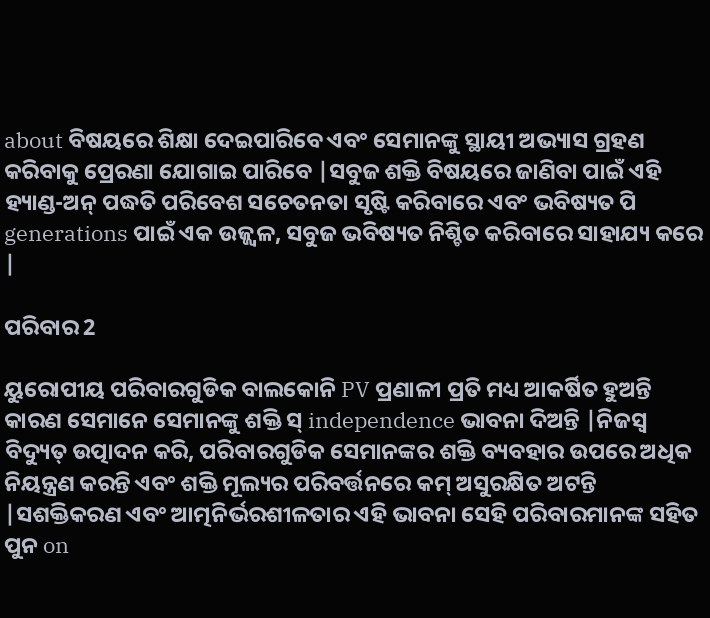about ବିଷୟରେ ଶିକ୍ଷା ଦେଇପାରିବେ ଏବଂ ସେମାନଙ୍କୁ ସ୍ଥାୟୀ ଅଭ୍ୟାସ ଗ୍ରହଣ କରିବାକୁ ପ୍ରେରଣା ଯୋଗାଇ ପାରିବେ |ସବୁଜ ଶକ୍ତି ବିଷୟରେ ଜାଣିବା ପାଇଁ ଏହି ହ୍ୟାଣ୍ଡ-ଅନ୍ ପଦ୍ଧତି ପରିବେଶ ସଚେତନତା ସୃଷ୍ଟି କରିବାରେ ଏବଂ ଭବିଷ୍ୟତ ପି generations ପାଇଁ ଏକ ଉଜ୍ଜ୍ୱଳ, ସବୁଜ ଭବିଷ୍ୟତ ନିଶ୍ଚିତ କରିବାରେ ସାହାଯ୍ୟ କରେ |

ପରିବାର 2

ୟୁରୋପୀୟ ପରିବାରଗୁଡିକ ବାଲକୋନି PV ପ୍ରଣାଳୀ ପ୍ରତି ମଧ୍ୟ ଆକର୍ଷିତ ହୁଅନ୍ତି କାରଣ ସେମାନେ ସେମାନଙ୍କୁ ଶକ୍ତି ସ୍ independence ଭାବନା ଦିଅନ୍ତି |ନିଜସ୍ୱ ବିଦ୍ୟୁତ୍ ଉତ୍ପାଦନ କରି, ପରିବାରଗୁଡିକ ସେମାନଙ୍କର ଶକ୍ତି ବ୍ୟବହାର ଉପରେ ଅଧିକ ନିୟନ୍ତ୍ରଣ କରନ୍ତି ଏବଂ ଶକ୍ତି ମୂଲ୍ୟର ପରିବର୍ତ୍ତନରେ କମ୍ ଅସୁରକ୍ଷିତ ଅଟନ୍ତି |ସଶକ୍ତିକରଣ ଏବଂ ଆତ୍ମନିର୍ଭରଶୀଳତାର ଏହି ଭାବନା ସେହି ପରିବାରମାନଙ୍କ ସହିତ ପୁନ on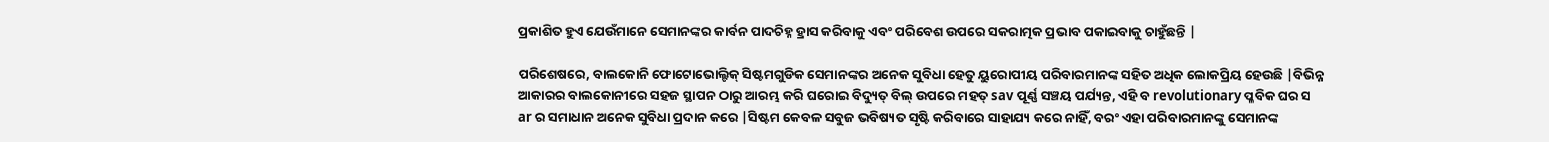ପ୍ରକାଶିତ ହୁଏ ଯେଉଁମାନେ ସେମାନଙ୍କର କାର୍ବନ ପାଦଚିହ୍ନ ହ୍ରାସ କରିବାକୁ ଏବଂ ପରିବେଶ ଉପରେ ସକରାତ୍ମକ ପ୍ରଭାବ ପକାଇବାକୁ ଚାହୁଁଛନ୍ତି |

ପରିଶେଷରେ, ବାଲକୋନି ଫୋଟୋଭୋଲ୍ଟିକ୍ ସିଷ୍ଟମଗୁଡିକ ସେମାନଙ୍କର ଅନେକ ସୁବିଧା ହେତୁ ୟୁରୋପୀୟ ପରିବାରମାନଙ୍କ ସହିତ ଅଧିକ ଲୋକପ୍ରିୟ ହେଉଛି |ବିଭିନ୍ନ ଆକାରର ବାଲକୋନୀରେ ସହଜ ସ୍ଥାପନ ଠାରୁ ଆରମ୍ଭ କରି ଘରୋଇ ବିଦ୍ୟୁତ୍ ବିଲ୍ ଉପରେ ମହତ୍ sav ପୂର୍ଣ୍ଣ ସଞ୍ଚୟ ପର୍ଯ୍ୟନ୍ତ, ଏହି ବ revolutionary ପ୍ଳବିକ ଘର ସ ar ର ସମାଧାନ ଅନେକ ସୁବିଧା ପ୍ରଦାନ କରେ |ସିଷ୍ଟମ କେବଳ ସବୁଜ ଭବିଷ୍ୟତ ସୃଷ୍ଟି କରିବାରେ ସାହାଯ୍ୟ କରେ ନାହିଁ, ବରଂ ଏହା ପରିବାରମାନଙ୍କୁ ସେମାନଙ୍କ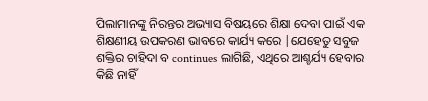ପିଲାମାନଙ୍କୁ ନିରନ୍ତର ଅଭ୍ୟାସ ବିଷୟରେ ଶିକ୍ଷା ଦେବା ପାଇଁ ଏକ ଶିକ୍ଷଣୀୟ ଉପକରଣ ଭାବରେ କାର୍ଯ୍ୟ କରେ |ଯେହେତୁ ସବୁଜ ଶକ୍ତିର ଚାହିଦା ବ continues ଲାଗିଛି, ଏଥିରେ ଆଶ୍ଚର୍ଯ୍ୟ ହେବାର କିଛି ନାହିଁ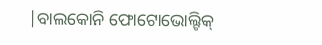|ବାଲକୋନି ଫୋଟୋଭୋଲ୍ଟିକ୍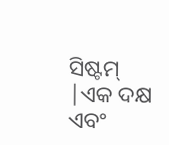ସିଷ୍ଟମ୍ |ଏକ ଦକ୍ଷ ଏବଂ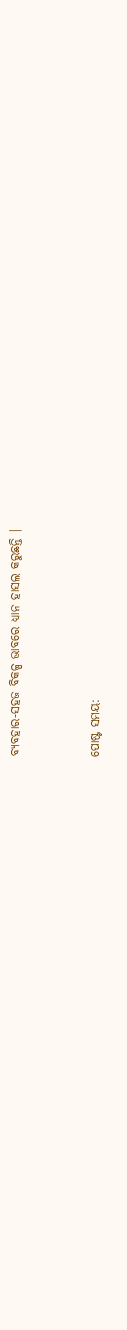ବ୍ୟବହାର-ସହଜ ବିକଳ୍ପ ଭାବରେ ଧ୍ୟାନ ହାସଲ କରୁଛନ୍ତି |


ପୋଷ୍ଟ ସମୟ: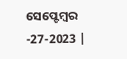ସେପ୍ଟେମ୍ବର -27-2023 |